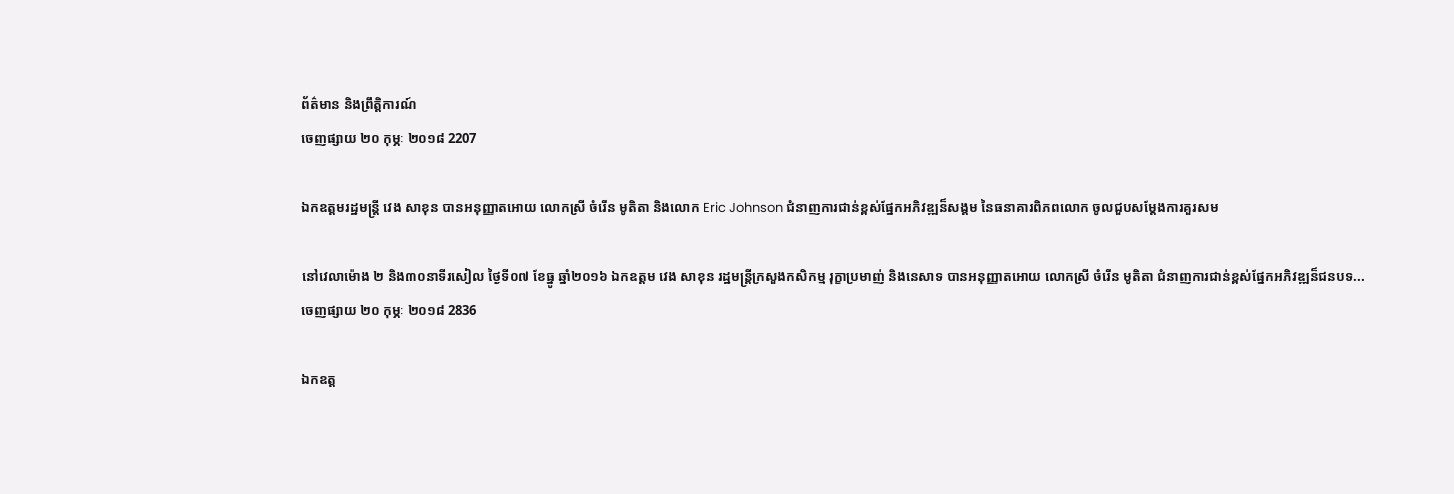ព័ត៌មាន និងព្រឹត្តិការណ៍
ចេញផ្សាយ ២០ កុម្ភៈ ២០១៨ 2207

ឯកឧត្តមរដ្ឋមន្រ្តី វេង សាខុន បានអនុញ្ញាតអោយ លោកស្រី ចំរើន មូតិតា និងលោក Eric Johnson ជំនាញការជាន់ខ្ពស់ផ្នែកអភិវឌ្ឍន៏សង្គម នៃធនាគារពិភពលោក ចូលជួបសម្តែងការគួរសម

នៅវេលាម៉ោង ២ និង៣០នាទីរសៀល ថ្ងៃទី០៧ ខែធ្នូ ឆ្នាំ២០១៦ ឯកឧត្តម វេង សាខុន រដ្ឋមន្រ្តីក្រសួងកសិកម្ម រុក្ខាប្រមាញ់ និងនេសាទ បានអនុញ្ញាតអោយ លោកស្រី ចំរើន មូតិតា ជំនាញការជាន់ខ្ពស់ផ្នែកអភិវឌ្ឍន៏ជនបទ...
ចេញផ្សាយ ២០ កុម្ភៈ ២០១៨ 2836

ឯកឧត្ត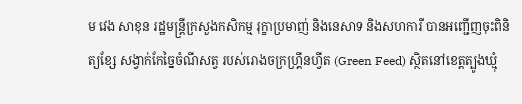ម វេង សាខុន រដ្ឋមន្ត្រីក្រសួងកសិកម្ម រុក្ខាប្រមាញ់ និងនេសាទ និងសហការី បានអញ្ជើញចុះពិនិត្យខ្សែ សង្វាក់កែច្នៃចំណីសត្វ របស់រោងចក្រហ្គ្រីនហ្វីត (Green Feed) ស្ថិតនៅខេត្តត្បូងឃ្មុំ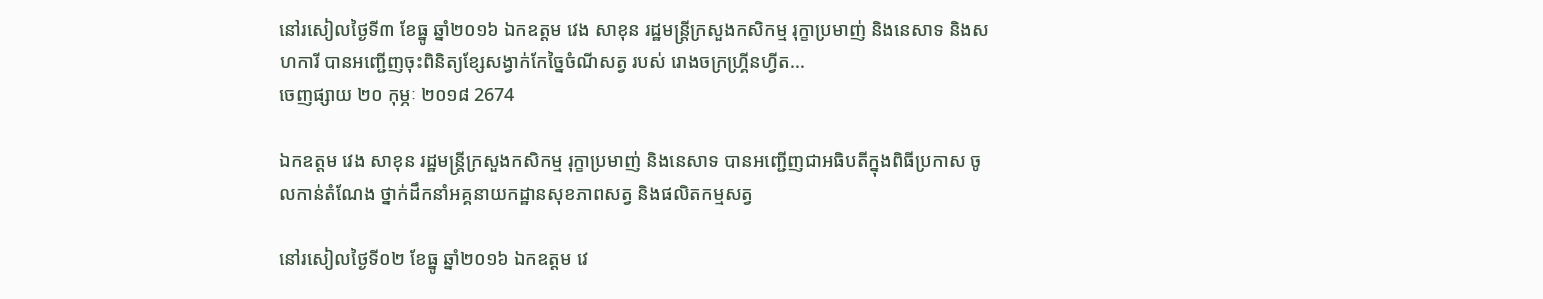នៅរសៀលថ្ងៃទី៣ ខែធ្នូ ឆ្នាំ២០១៦ ឯកឧត្តម វេង សាខុន រដ្ឋមន្ត្រីក្រសួងកសិកម្ម រុក្ខាប្រមាញ់ និងនេសាទ និងសហការី បានអញ្ជើញចុះពិនិត្យខ្សែសង្វាក់កែច្នៃចំណីសត្វ របស់ រោងចក្រហ្គ្រីនហ្វីត...
ចេញផ្សាយ ២០ កុម្ភៈ ២០១៨ 2674

ឯកឧត្តម វេង សាខុន រដ្ឋមន្រ្តីក្រសួងកសិកម្ម រុក្ខាប្រមាញ់ និងនេសាទ បានអញ្ជើញជាអធិបតីក្នុងពិធីប្រកាស ចូលកាន់តំណែង ថ្នាក់ដឹកនាំអគ្គនាយកដ្ឋានសុខភាពសត្វ និងផលិតកម្មសត្វ

នៅរសៀលថ្ងៃទី០២ ខែធ្នូ ឆ្នាំ២០១៦ ឯកឧត្តម វេ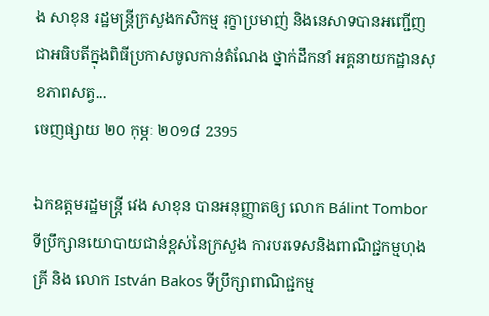ង សាខុន រដ្ឋមន្រ្តីក្រសួងកសិកម្ម រុក្ខាប្រមាញ់ និងនេសាទបានអញ្ជើញជាអធិបតីក្នុងពិធីប្រកាសចូលកាន់តំណែង ថ្នាក់ដឹកនាំ អគ្គនាយកដ្ឋានសុខភាពសត្វ...
ចេញផ្សាយ ២០ កុម្ភៈ ២០១៨ 2395

ឯកឧត្តមរដ្ឋមន្រ្តី វេង សាខុន បានអនុញ្ញាតឲ្យ លោក Bálint Tombor ទីប្រឹក្សានយោបាយជាន់ខ្ពស់នៃក្រសួង ការបរទេសនិងពាណិជ្ជកម្មហុងគ្រី និង លោក István Bakos ទីប្រឹក្សាពាណិជ្ជកម្ម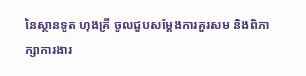នៃស្ថានទូត ហុងគ្រី ចូលជួបសម្តែងការគួរសម និងពិភាក្សាការងារ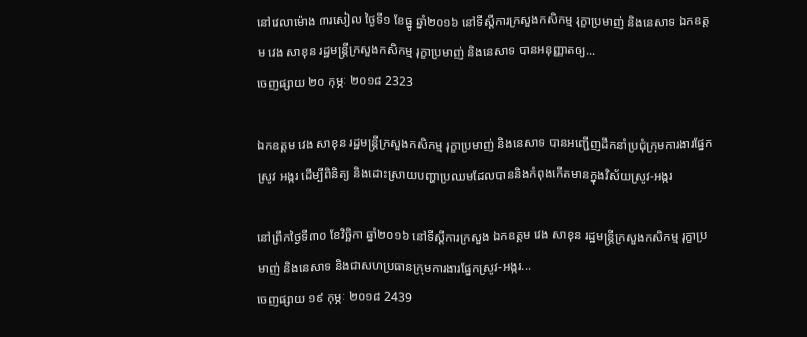នៅវេលាម៉ោង ៣រសៀល ថ្ងៃទី១ ខែធ្នូ ឆ្នាំ២០១៦ នៅទីស្តីការក្រសួងកសិកម្ម រុក្ខាប្រមាញ់ និងនេសាទ ឯកឧត្តម វេង សាខុន រដ្ឋមន្រ្តីក្រសួងកសិកម្ម រុក្ខាប្រមាញ់ និងនេសាទ បានអនុញ្ញាតឲ្យ...
ចេញផ្សាយ ២០ កុម្ភៈ ២០១៨ 2323

ឯកឧត្តម វេង សាខុន រដ្ឋមន្ត្រីក្រសួងកសិកម្ម រុក្ខាប្រមាញ់ និងនេសាទ បានអញ្ជើញដឹកនាំប្រជុំក្រុមការងារផ្នែកស្រូវ អង្ករ ដើម្បីពិនិត្យ និងដោះស្រាយបញ្ហាប្រឈមដែលបាននិងកំពុងកើតមានក្នុងវិស័យស្រូវ-អង្ករ

នៅព្រឹកថ្ងៃទី៣០ ខែវិច្ឆិកា ឆ្នាំ២០១៦ នៅទីស្តីការក្រសួង ឯកឧត្តម វេង សាខុន រដ្ឋមន្ត្រីក្រសួងកសិកម្ម រុក្ខាប្រមាញ់ និងនេសាទ និងជាសហប្រធានក្រុមការងារផ្នែកស្រូវ-អង្ករ...
ចេញផ្សាយ ១៩ កុម្ភៈ ២០១៨ 2439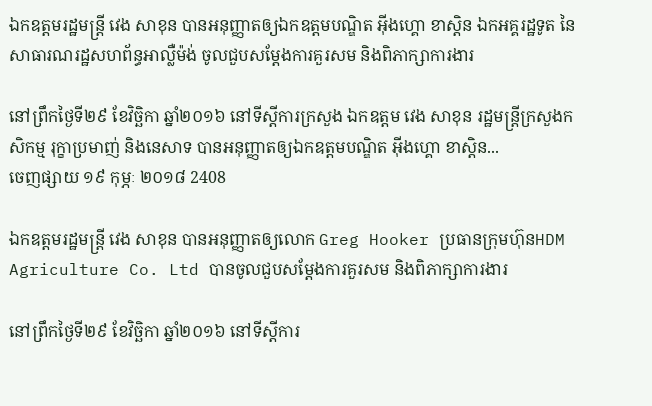ឯកឧត្តមរដ្ឋមន្ត្រី វេង សាខុន បានអនុញ្ញាតឲ្យឯកឧត្ដមបណ្ឌិត អ៊ីងហ្គោ ខាស្ដិន ឯកអគ្គរដ្ឋទូត នៃសាធារណរដ្ឋសហព័ន្ធអាល្លឺម៉ង់ ចូលជួបសម្ដែងការគួរសម និងពិភាក្សាការងារ

នៅព្រឹកថ្ងៃទី២៩ ខែវិច្ឆិកា ឆ្នាំ២០១៦ នៅទីស្តីការក្រសួង ឯកឧត្តម វេង សាខុន រដ្ឋមន្ត្រីក្រសួងកសិកម្ម រុក្ខាប្រមាញ់ និងនេសាទ បានអនុញ្ញាតឲ្យឯកឧត្ដមបណ្ឌិត អ៊ីងហ្គោ ខាស្ដិន...
ចេញផ្សាយ ១៩ កុម្ភៈ ២០១៨ 2408

ឯកឧត្តមរដ្ឋមន្ត្រី វេង សាខុន បានអនុញ្ញាតឲ្យលោក Greg Hooker ប្រធានក្រុមហ៊ុនHDM Agriculture Co. Ltd បានចូលជួបសម្ដែងការគួរសម និងពិភាក្សាការងារ

នៅព្រឹកថ្ងៃទី២៩ ខែវិច្ឆិកា ឆ្នាំ២០១៦ នៅទីស្តីការ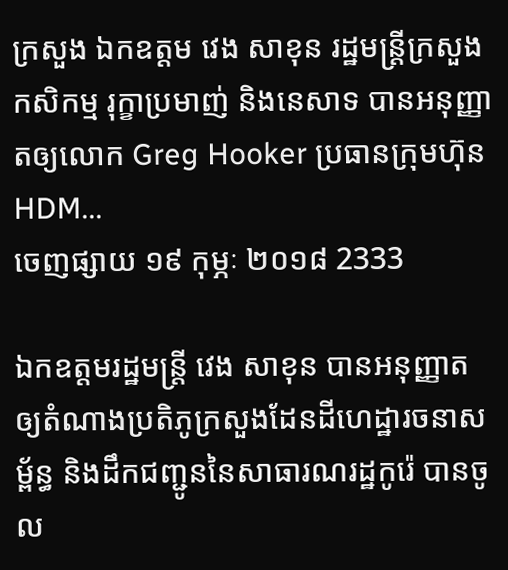ក្រសួង ឯកឧត្តម វេង សាខុន រដ្ឋមន្ត្រីក្រសួងកសិកម្ម រុក្ខាប្រមាញ់ និងនេសាទ បានអនុញ្ញាតឲ្យលោក Greg Hooker ប្រធានក្រុមហ៊ុនHDM...
ចេញផ្សាយ ១៩ កុម្ភៈ ២០១៨ 2333

ឯកឧត្តមរដ្ឋមន្ត្រី វេង សាខុន បានអនុញ្ញាតឲ្យតំណាងប្រតិភូក្រសួងដែនដីហេដ្ឋារចនាសម្ព័ន្ធ និងដឹកជញ្ជូននៃសាធារណរដ្ឋកូរ៉េ បានចូល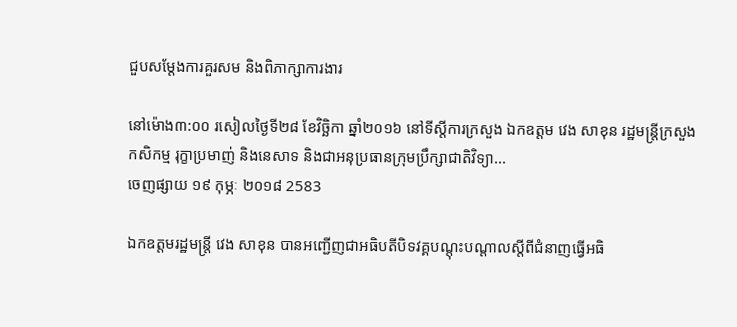ជួបសម្ដែងការគួរសម និងពិភាក្សាការងារ

នៅម៉ោង៣:០០ រសៀលថ្ងៃទី២៨ ខែវិច្ឆិកា ឆ្នាំ២០១៦ នៅទីស្តីការក្រសួង ឯកឧត្តម វេង សាខុន រដ្ឋមន្ត្រីក្រសួងកសិកម្ម រុក្ខាប្រមាញ់ និងនេសាទ និងជាអនុប្រធានក្រុមប្រឹក្សាជាតិវិទ្យា...
ចេញផ្សាយ ១៩ កុម្ភៈ ២០១៨ 2583

ឯកឧត្តមរដ្ឋមន្រ្តី វេង សាខុន បានអញ្ជើញជាអធិបតីបិទវគ្គបណ្តុះបណ្តាលស្តីពីជំនាញធ្វើអធិ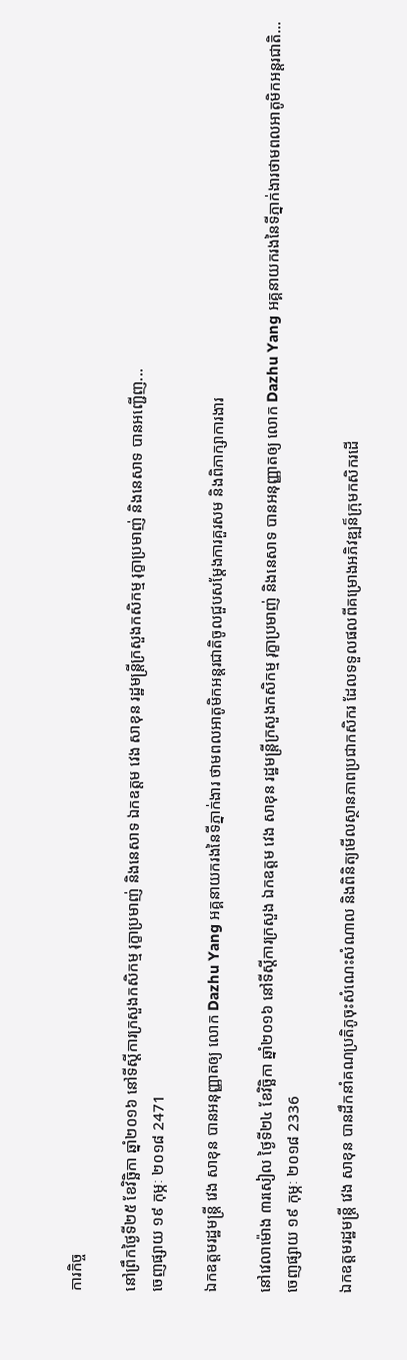ការកិច្ច

នៅព្រឹកថ្ងៃទី២៥ ខែវិច្ឆិកា ឆ្នាំ២០១៦ នៅទីស្តីការក្រសួងកសិកម្ម រុក្ខាប្រមាញ់ និងនេសាទ ឯកឧត្តម វេង សាខុន រដ្ឋមន្រ្តីក្រសួងកសិកម្ម រុក្ខាប្រមាញ់ និងនេសាទ បានអញ្ជើញ...
ចេញផ្សាយ ១៩ កុម្ភៈ ២០១៨ 2471

ឯកឧត្តមរដ្ឋមន្ត្រី វេង សាខុន បានអនុញ្ញាតឲ្យ លោក Dazhu Yang អគ្គនាយករងនៃទីភ្នាក់ងារ ថាមពលអាតូមិកអន្តរជាតិចូលជួបសម្តែងការគួរសម និងពិភាក្សាការងារ

នៅវេលាម៉ោង ៣រសៀល ថ្ងៃទី២៤ ខែវិច្ឆិកា ឆ្នាំ២០១៦ នៅទីស្តីការក្រសួង ឯកឧត្តម វេង សាខុន រដ្ឋមន្ត្រីក្រសួងកសិកម្ម រុក្ខាប្រមាញ់ និងនេសាទ បានអនុញ្ញាតឲ្យ លោក Dazhu Yang អគ្គនាយករងនៃទីភ្នាក់ងារថាមពលអាតូមិកអន្តរជាតិ...
ចេញផ្សាយ ១៩ កុម្ភៈ ២០១៨ 2336

ឯកឧត្តមរដ្ឋមន្រ្តី វេង សាខុន បានដឹកនាំគណប្រតិភូចុះសំណេះសំណាល និងពិនិត្យមើលស្ថានភាពប្រជាកសិករ ដែលទទួលផលពីគម្រោងអភិវឌ្ឍន៏ក្រុមកសិករដើ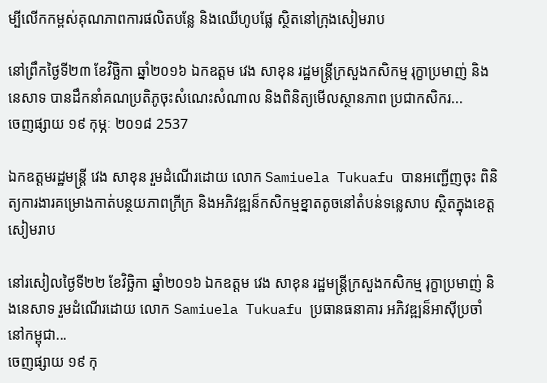ម្បីលើកកម្ពស់គុណភាពការផលិតបន្លែ និងឈើហូបផ្លែ ស្ថិតនៅក្រុងសៀមរាប

នៅព្រឹកថ្ងៃទី២៣ ខែវិច្ឆិកា ឆ្នាំ២០១៦ ឯកឧត្តម វេង សាខុន រដ្ឋមន្រ្តីក្រសួងកសិកម្ម រុក្ខាប្រមាញ់ និងនេសាទ បានដឹកនាំគណប្រតិភូចុះសំណេះសំណាល និងពិនិត្យមើលស្ថានភាព ប្រជាកសិករ...
ចេញផ្សាយ ១៩ កុម្ភៈ ២០១៨ 2537

ឯកឧត្តមរដ្ឋមន្រ្តី វេង សាខុន រួមដំណើរដោយ លោក Samiuela Tukuafu បានអញ្ជើញចុះ ពិនិត្យការងារគម្រោងកាត់បន្ថយភាពក្រីក្រ និងអភិវឌ្ឍន៏កសិកម្មខ្នាតតូចនៅតំបន់ទន្លេសាប ស្ថិតក្នុងខេត្តសៀមរាប

នៅរសៀលថ្ងៃទី២២ ខែវិច្ឆិកា ឆ្នាំ២០១៦ ឯកឧត្តម វេង សាខុន រដ្ឋមន្រ្តីក្រសួងកសិកម្ម រុក្ខាប្រមាញ់ និងនេសាទ រួមដំណើរដោយ លោក Samiuela Tukuafu ប្រធានធនាគារ អភិវឌ្ឍន៏អាស៊ីប្រចាំនៅកម្ពុជា...
ចេញផ្សាយ ១៩ កុ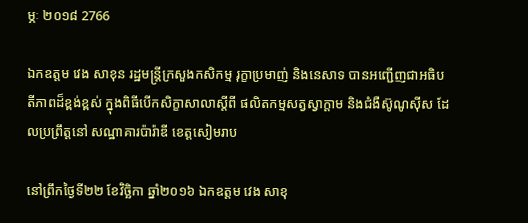ម្ភៈ ២០១៨ 2766

ឯកឧត្តម វេង សាខុន រដ្ឋមន្រ្តីក្រសួងកសិកម្ម រុក្ខាប្រមាញ់ និងនេសាទ បានអញ្ជើញជាអធិបតីភាពដ៏ខ្ពង់ខ្ពស់ ក្នុងពិធីបើកសិក្ខាសាលាស្តីពី ផលិតកម្មសត្វស្វាក្តាម និងជំងឺស៊ូណូស៊ីស ដែលប្រព្រឹត្តនៅ សណ្ឋាគារប៉ារ៉ាឌី ខេត្តសៀមរាប

នៅព្រឹកថ្ងៃទី២២ ខែវិច្ឆិកា ឆ្នាំ២០១៦ ឯកឧត្តម វេង សាខុ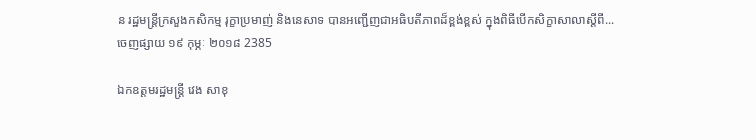ន រដ្ឋមន្រ្តីក្រសួងកសិកម្ម រុក្ខាប្រមាញ់ និងនេសាទ បានអញ្ជើញជាអធិបតីភាពដ៏ខ្ពង់ខ្ពស់ ក្នុងពិធីបើកសិក្ខាសាលាស្តីពី...
ចេញផ្សាយ ១៩ កុម្ភៈ ២០១៨ 2385

ឯកឧត្តមរដ្ឋមន្រ្តី វេង សាខុ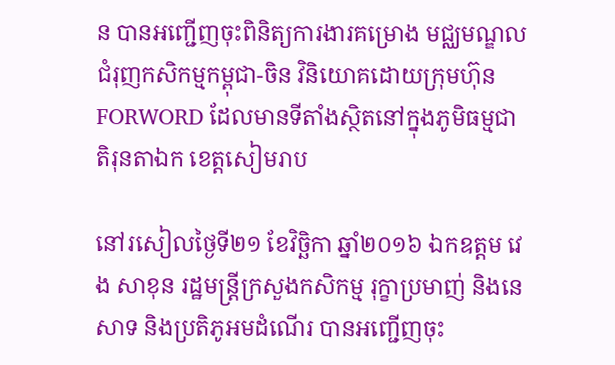ន បានអញ្ជើញចុះពិនិត្យការងារគម្រោង មជ្ឈមណ្ឌលជំរុញកសិកម្មកម្ពុជា-ចិន វិនិយោគដោយក្រុមហ៊ុន FORWORD ដែលមានទីតាំងស្ថិតនៅក្នុងភូមិធម្មជាតិរុនតាឯក ខេត្តសៀមរាប

នៅរសៀលថ្ងៃទី២១ ខែវិច្ឆិកា ឆ្នាំ២០១៦ ឯកឧត្តម វេង សាខុន រដ្ឋមន្រ្តីក្រសួងកសិកម្ម រុក្ខាប្រមាញ់ និងនេសាទ និងប្រតិភូអមដំណើរ បានអញ្ជើញចុះ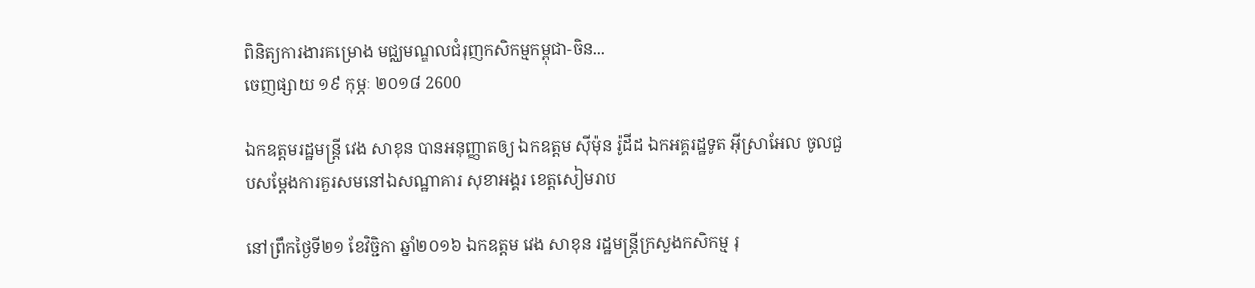ពិនិត្យការងារគម្រោង មជ្ឈមណ្ឌលជំរុញកសិកម្មកម្ពុជា-ចិន...
ចេញផ្សាយ ១៩ កុម្ភៈ ២០១៨ 2600

ឯកឧត្តមរដ្ឋមន្រ្តី វេង សាខុន បានអនុញ្ញាតឲ្យ ឯកឧត្តម ស៊ីម៉ុន រ៉ូដីដ ឯកអគ្គរដ្ឋទូត អ៊ីស្រាអែល ចូលជួបសម្តែងការគួរសមនៅឯសណ្ឋាគារ សុខាអង្គរ ខេត្តសៀមរាប

នៅព្រឹកថ្ងៃទី២១ ខែវិច្ជិកា ឆ្នាំ២០១៦ ឯកឧត្តម វេង សាខុន រដ្ឋមន្រ្តីក្រសួងកសិកម្ម រុ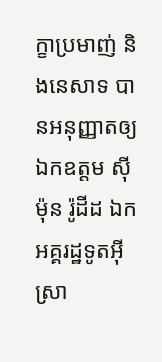ក្ខាប្រមាញ់ និងនេសាទ បានអនុញ្ញាតឲ្យ ឯកឧត្តម ស៊ីម៉ុន រ៉ូដីដ ឯកអគ្គរដ្ឋទូតអ៊ីស្រា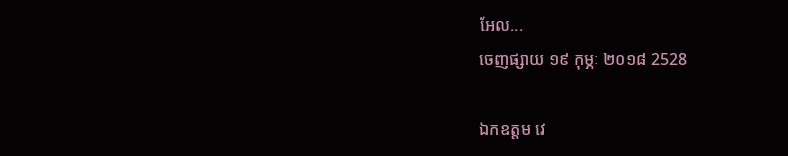អែល...
ចេញផ្សាយ ១៩ កុម្ភៈ ២០១៨ 2528

ឯកឧត្តម វេ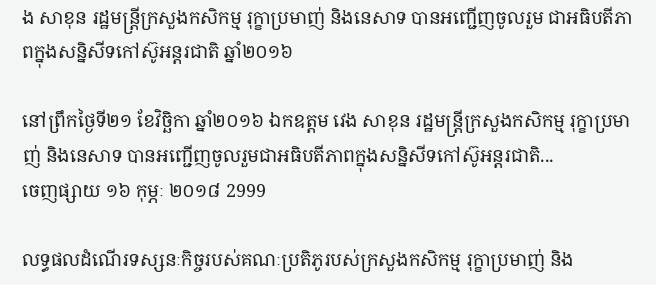ង សាខុន រដ្ឋមន្រ្តីក្រសួងកសិកម្ម រុក្ខាប្រមាញ់ និងនេសាទ បានអញ្ជើញចូលរួម ជាអធិបតីភាពក្នុងសន្និសីទកៅស៊ូអន្តរជាតិ ឆ្នាំ២០១៦

នៅព្រឹកថ្ងៃទី២១ ខែវិច្ឆិកា ឆ្នាំ២០១៦ ឯកឧត្តម វេង សាខុន រដ្ឋមន្រ្តីក្រសួងកសិកម្ម រុក្ខាប្រមាញ់ និងនេសាទ បានអញ្ជើញចូលរួមជាអធិបតីភាពក្នុងសន្និសីទកៅស៊ូអន្តរជាតិ...
ចេញផ្សាយ ១៦ កុម្ភៈ ២០១៨ 2999

លទ្ធផលដំណើរទស្សនៈកិច្ចរបស់គណៈប្រតិភូរបស់ក្រសួងកសិកម្ម រុក្ខាប្រមាញ់ និង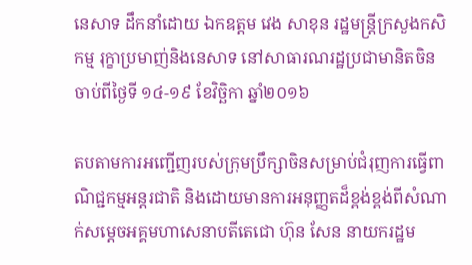នេសាទ ដឹកនាំដោយ ឯកឧត្តម វេង សាខុន រដ្ឋមន្ត្រីក្រសួងកសិកម្ម រុក្ខាប្រមាញ់និងនេសាទ នៅសាធារណរដ្ឋប្រជាមានិតចិន ចាប់ពីថ្ងៃទី ១៤-១៩ ខែវិច្ឆិកា ឆ្នាំ២០១៦

តបតាមការអញ្ជើញរបស់ក្រុមប្រឹក្សាចិនសម្រាប់ជំរុញការធ្វើពាណិជ្ជកម្មអន្តរជាតិ និងដោយមានការអនុញ្ញតដ៏ខ្ពង់ខ្ពង់ពីសំណាក់សម្តេចអគ្គមហាសេនាបតីតេជោ ហ៊ុន សែន នាយករដ្ឋម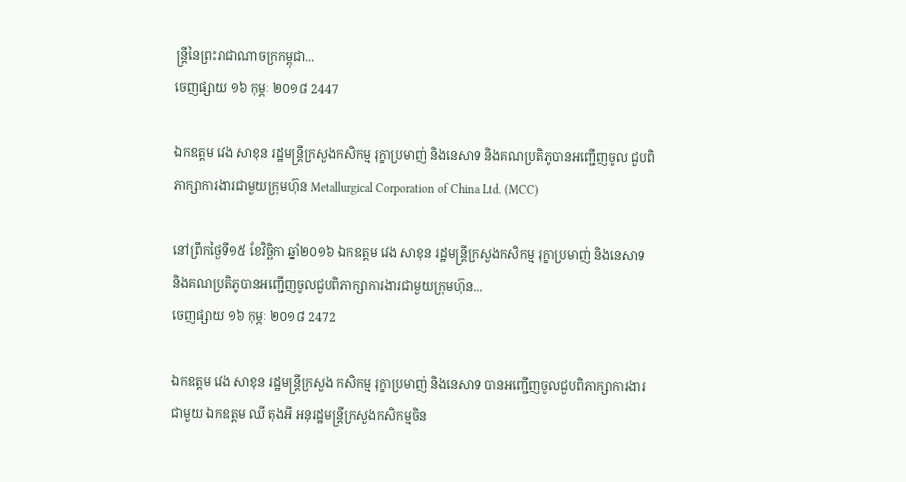ន្ត្រីនៃព្រះរាជាណាចក្រកម្ពុជា...
ចេញផ្សាយ ១៦ កុម្ភៈ ២០១៨ 2447

ឯកឧត្តម វេង សាខុន រដ្ឋមន្រ្តីក្រសួងកសិកម្ម រុក្ខាប្រមាញ់ និងនេសាទ និងគណប្រតិភូបានអញ្ជើញចូល ជួបពិភាក្សាការងារជាមួយក្រុមហ៊ុន Metallurgical Corporation of China Ltd. (MCC)

នៅព្រឹកថ្ងៃទី១៥ ខែវិច្ឆិកា ឆ្នាំ២០១៦ ឯកឧត្តម វេង សាខុន រដ្ឋមន្រ្តីក្រសួងកសិកម្ម រុក្ខាប្រមាញ់ និងនេសាទ និងគណប្រតិភូបានអញ្ជើញចូលជួបពិភាក្សាការងារជាមួយក្រុមហ៊ុន...
ចេញផ្សាយ ១៦ កុម្ភៈ ២០១៨ 2472

ឯកឧត្តម វេង សាខុន រដ្ឋមន្រ្តីក្រសួង កសិកម្ម រុក្ខាប្រមាញ់ និងនេសាទ បានអញ្ជើញចូលជួបពិភាក្សាការងារជាមួយ ឯកឧត្តម ឈី តុងអី អនុរដ្ឋមន្រ្តីក្រសួងកសិកម្មចិន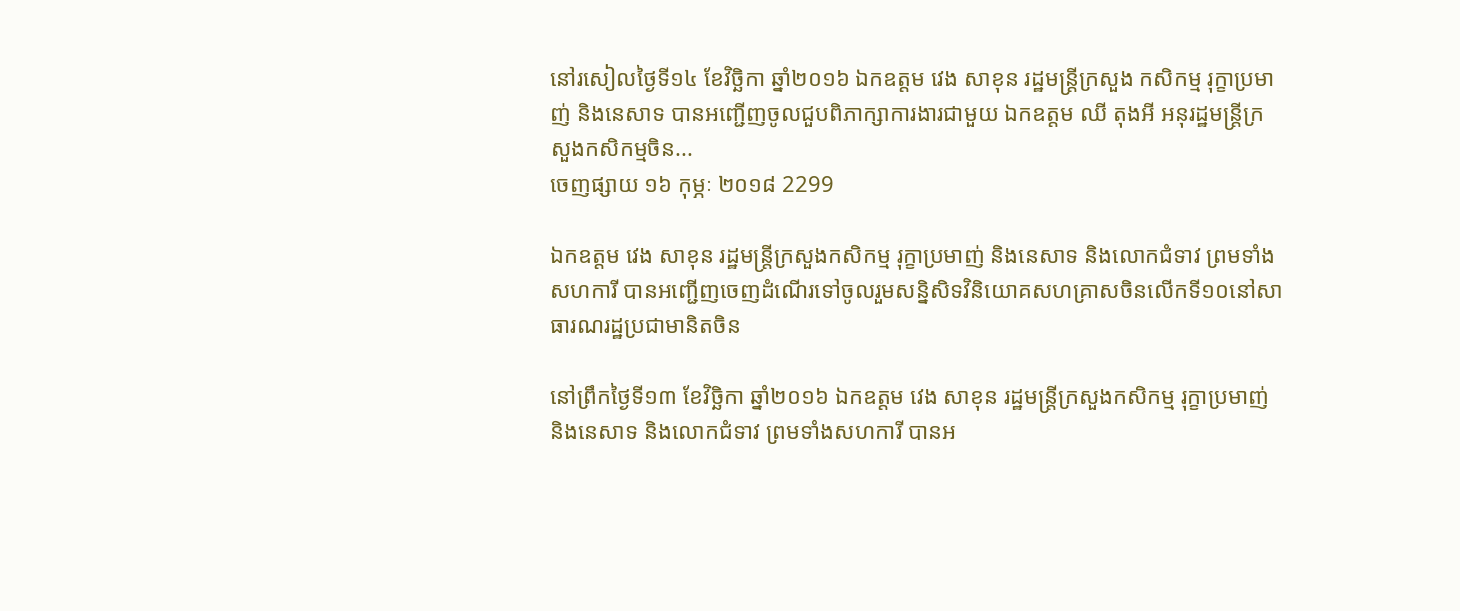នៅរសៀលថ្ងៃទី១៤ ខែវិច្ឆិកា ឆ្នាំ២០១៦ ឯកឧត្តម វេង សាខុន រដ្ឋមន្រ្តីក្រសួង កសិកម្ម រុក្ខាប្រមាញ់ និងនេសាទ បានអញ្ជើញចូលជួបពិភាក្សាការងារជាមួយ ឯកឧត្តម ឈី តុងអី អនុរដ្ឋមន្រ្តីក្រសួងកសិកម្មចិន...
ចេញផ្សាយ ១៦ កុម្ភៈ ២០១៨ 2299

ឯកឧត្តម វេង សាខុន រដ្ឋមន្ត្រីក្រសួងកសិកម្ម រុក្ខាប្រមាញ់ និងនេសាទ និងលោកជំទាវ ព្រមទាំង សហការី បានអញ្ជើញចេញដំណើរទៅចូលរួមសន្និសិទវិនិយោគសហគ្រាសចិនលើកទី១០នៅសាធារណរដ្ឋប្រជាមានិតចិន

នៅព្រឹកថ្ងៃទី១៣ ខែវិច្ឆិកា ឆ្នាំ២០១៦ ឯកឧត្តម វេង សាខុន រដ្ឋមន្ត្រីក្រសួងកសិកម្ម រុក្ខាប្រមាញ់ និងនេសាទ និងលោកជំទាវ ព្រមទាំងសហការី បានអ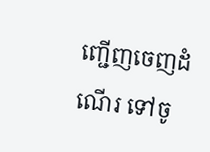ញ្ជើញចេញដំណើរ ទៅចូ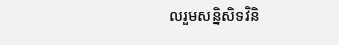លរួមសន្និសិទវិនិ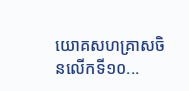យោគសហគ្រាសចិនលើកទី១០...